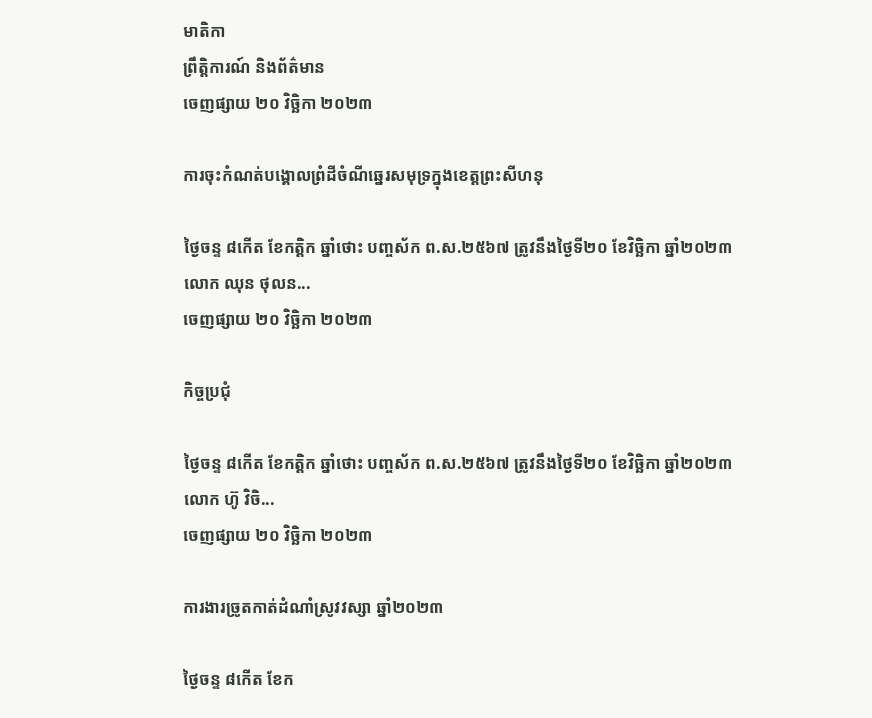មាតិកា
ព្រឹត្តិការណ៍ និងព័ត៌មាន
ចេញផ្សាយ ២០ វិច្ឆិកា ២០២៣

ការចុះកំណត់បង្គោលព្រំដីចំណីឆ្នេរសមុទ្រក្នុងខេត្តព្រះសីហនុ

ថ្ងៃចន្ទ ៨កើត ខែកត្ដិក ឆ្នាំថោះ បញ្ចស័ក ព.ស.២៥៦៧ ត្រូវនឹងថ្ងៃទី២០ ខែវិច្ឆិកា ឆ្នាំ២០២៣ លោក ឈុន ថុលន...
ចេញផ្សាយ ២០ វិច្ឆិកា ២០២៣

កិច្ចប្រជុំ

ថ្ងៃចន្ទ ៨កើត ខែកត្ដិក ឆ្នាំថោះ បញ្ចស័ក ព.ស.២៥៦៧ ត្រូវនឹងថ្ងៃទី២០ ខែវិច្ឆិកា ឆ្នាំ២០២៣ លោក ហ៊ូ វិចិ...
ចេញផ្សាយ ២០ វិច្ឆិកា ២០២៣

ការងារច្រូតកាត់ដំណាំស្រូវវស្សា ឆ្នាំ២០២៣

ថ្ងៃចន្ទ ៨កើត ខែក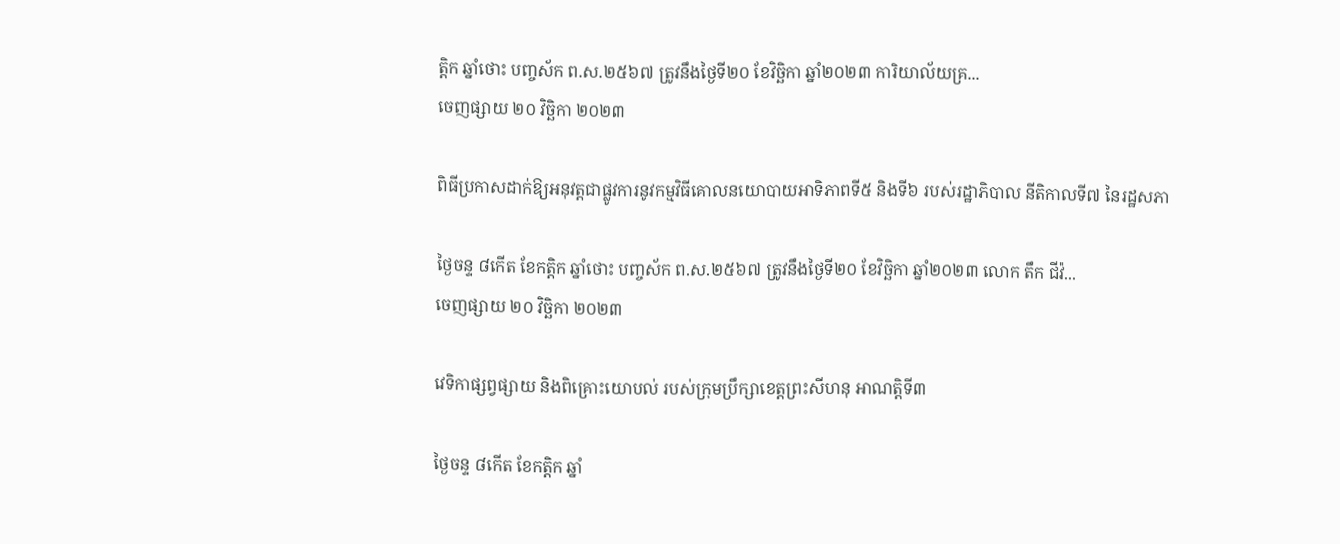ត្ដិក ឆ្នាំថោះ បញ្ចស័ក ព.ស.២៥៦៧ ត្រូវនឹងថ្ងៃទី២០ ខែវិច្ឆិកា ឆ្នាំ២០២៣ ការិយាល័យគ្រ...
ចេញផ្សាយ ២០ វិច្ឆិកា ២០២៣

ពិធីប្រកាសដាក់ឱ្យអនុវត្តជាផ្លូវការនូវកម្មវិធីគោលនយោបាយអាទិភាពទី៥ និងទី៦ របស់រដ្ឋាភិបាល នីតិកាលទី៧ នៃរដ្ឋសភា

ថ្ងៃចន្ទ ៨កើត ខែកត្ដិក ឆ្នាំថោះ បញ្ចស័ក ព.ស.២៥៦៧ ត្រូវនឹងថ្ងៃទី២០ ខែវិច្ឆិកា ឆ្នាំ២០២៣ លោក តឹក ជីវ៉...
ចេញផ្សាយ ២០ វិច្ឆិកា ២០២៣

វេទិកាផ្សព្វផ្សាយ និងពិគ្រោះយោបល់ របស់ក្រុមប្រឹក្សាខេត្តព្រះសីហនុ អាណតិ្តទី៣

ថ្ងៃចន្ទ ៨កើត ខែកត្ដិក ឆ្នាំ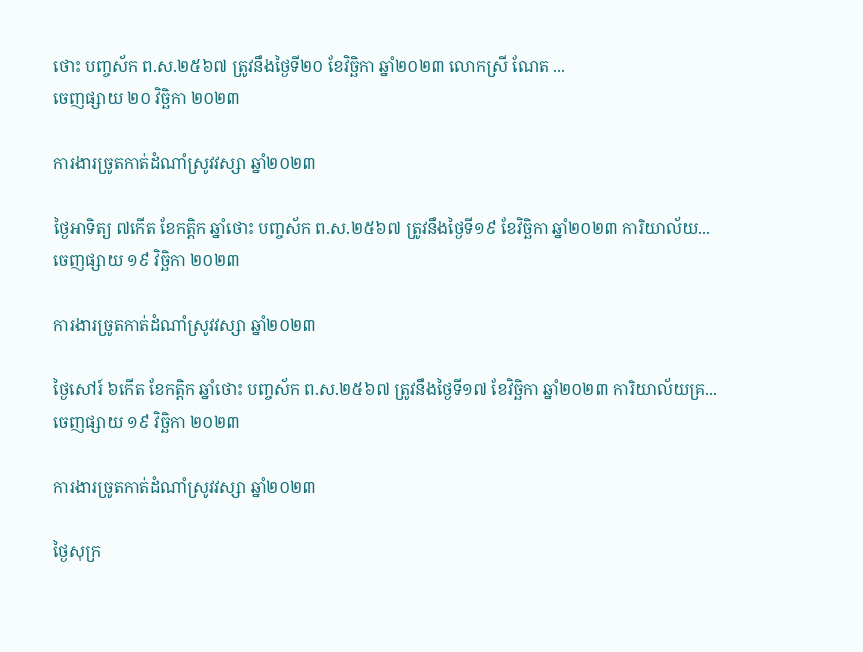ថោះ បញ្ចស័ក ព.ស.២៥៦៧ ត្រូវនឹងថ្ងៃទី២០ ខែវិច្ឆិកា ឆ្នាំ២០២៣ លោកស្រី ណែត ...
ចេញផ្សាយ ២០ វិច្ឆិកា ២០២៣

ការងារច្រូតកាត់ដំណាំស្រូវវស្សា ឆ្នាំ២០២៣

ថ្ងៃអាទិត្យ ៧កើត ខែកត្ដិក ឆ្នាំថោះ បញ្ចស័ក ព.ស.២៥៦៧ ត្រូវនឹងថ្ងៃទី១៩ ខែវិច្ឆិកា ឆ្នាំ២០២៣ ការិយាល័យ...
ចេញផ្សាយ ១៩ វិច្ឆិកា ២០២៣

ការងារច្រូតកាត់ដំណាំស្រូវវស្សា ឆ្នាំ២០២៣

ថ្ងៃសៅរ៍ ៦កើត ខែកត្ដិក ឆ្នាំថោះ បញ្ចស័ក ព.ស.២៥៦៧ ត្រូវនឹងថ្ងៃទី១៧ ខែវិច្ឆិកា ឆ្នាំ២០២៣ ការិយាល័យគ្រ...
ចេញផ្សាយ ១៩ វិច្ឆិកា ២០២៣

ការងារច្រូតកាត់ដំណាំស្រូវវស្សា ឆ្នាំ២០២៣

ថ្ងៃសុក្រ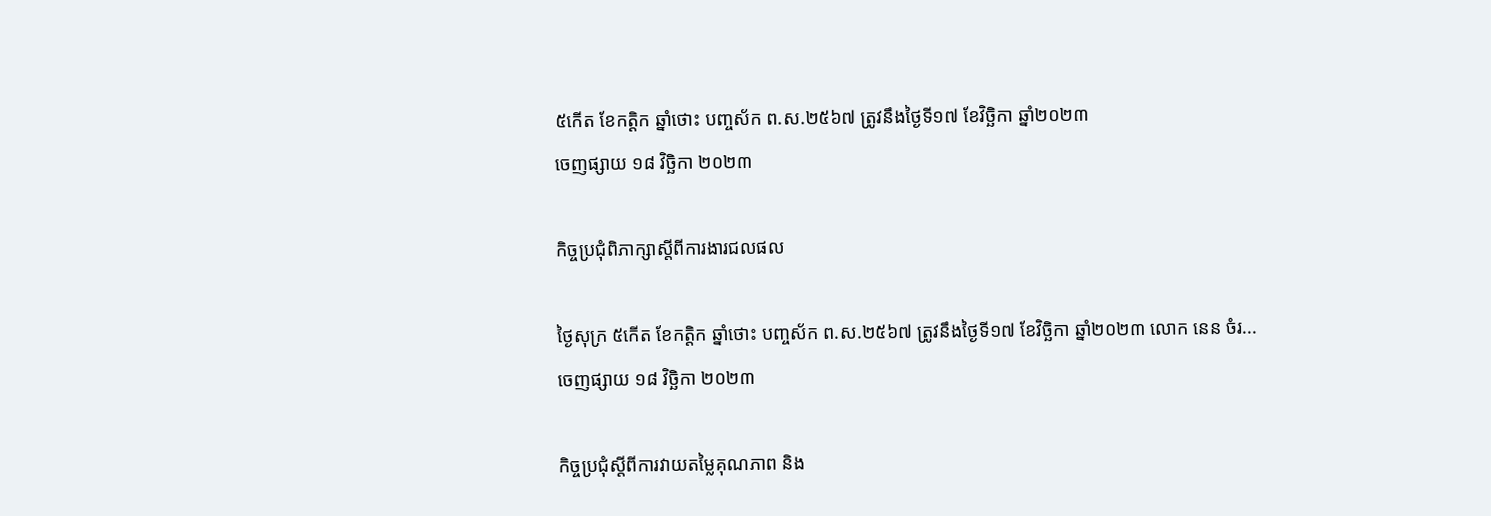៥កើត ខែកត្ដិក ឆ្នាំថោះ បញ្ចស័ក ព.ស.២៥៦៧ ត្រូវនឹងថ្ងៃទី១៧ ខែវិច្ឆិកា ឆ្នាំ២០២៣
ចេញផ្សាយ ១៨ វិច្ឆិកា ២០២៣

កិច្ចប្រជុំពិភាក្សាស្តីពីការងារជលផល

ថ្ងៃសុក្រ ៥កើត ខែកត្ដិក ឆ្នាំថោះ បញ្ចស័ក ព.ស.២៥៦៧ ត្រូវនឹងថ្ងៃទី១៧ ខែវិច្ឆិកា ឆ្នាំ២០២៣ លោក នេន ចំរ...
ចេញផ្សាយ ១៨ វិច្ឆិកា ២០២៣

កិច្ចប្រជុំស្តីពីការវាយតម្លៃគុណភាព និង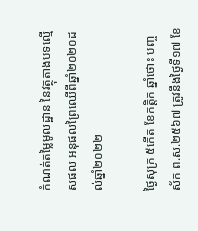កំណត់តម្លៃមូលដ្ឋាន នៃវត្ថុតាងបទល្មើសផល អនុផលព្រៃឈើពីឆ្នាំ២០២០ដល់ឆ្នាំ២០២២

ថ្ងៃសុក្រ ៥កើត ខែកត្ដិក ឆ្នាំថោះ បញ្ចស័ក ព.ស.២៥៦៧ ត្រូវនឹងថ្ងៃទី១៧ ខែ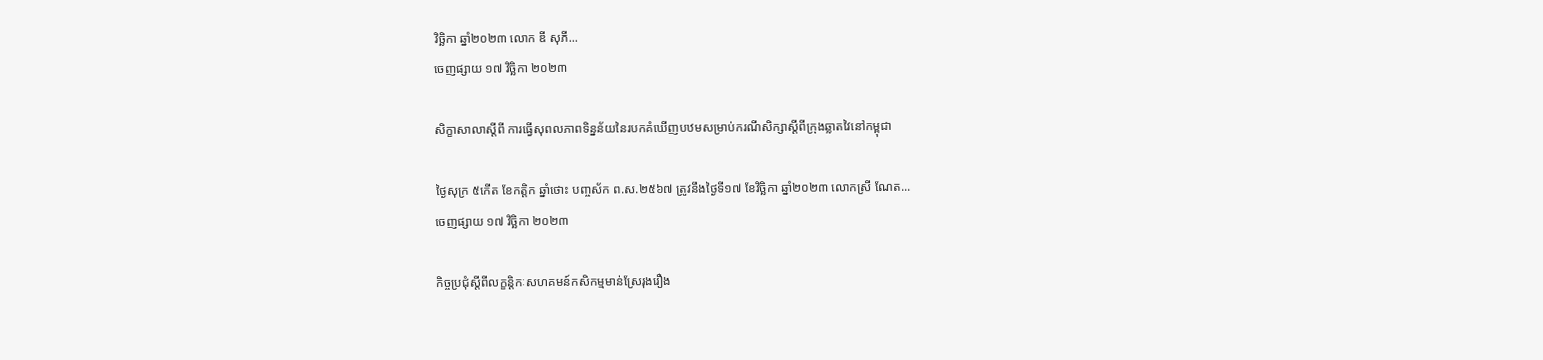វិច្ឆិកា ឆ្នាំ២០២៣ លោក ឌី សុភី...
ចេញផ្សាយ ១៧ វិច្ឆិកា ២០២៣

សិក្ខាសាលាស្តីពី ការធ្វើសុពលភាពទិន្នន័យនៃរបកគំឃើញបឋមសម្រាប់ករណីសិក្សាស្តីពីក្រុងឆ្លាតវៃនៅកម្ពុជា

ថ្ងៃសុក្រ ៥កើត ខែកត្ដិក ឆ្នាំថោះ បញ្ចស័ក ព.ស.២៥៦៧ ត្រូវនឹងថ្ងៃទី១៧ ខែវិច្ឆិកា ឆ្នាំ២០២៣ លោកស្រី ណែត...
ចេញផ្សាយ ១៧ វិច្ឆិកា ២០២៣

កិច្ចប្រជុំស្តីពីលក្ខន្តិកៈសហគមន៍កសិកម្មមាន់ស្រែរុងរឿង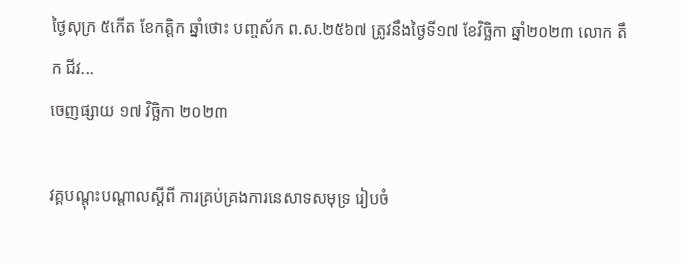ថ្ងៃសុក្រ ៥កើត ខែកត្ដិក ឆ្នាំថោះ បញ្ចស័ក ព.ស.២៥៦៧ ត្រូវនឹងថ្ងៃទី១៧ ខែវិច្ឆិកា ឆ្នាំ២០២៣ លោក តឹក ជីវ...
ចេញផ្សាយ ១៧ វិច្ឆិកា ២០២៣

វគ្គបណ្តុះបណ្តាលស្តីពី ការគ្រប់គ្រងការនេសាទសមុទ្រ រៀបចំ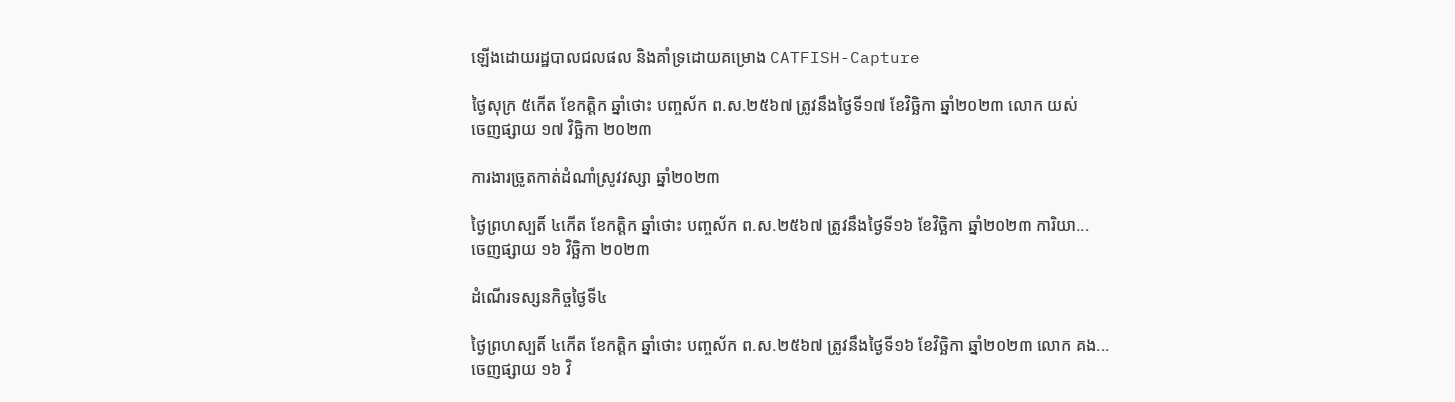ឡើងដោយរដ្ឋបាលជលផល និងគាំទ្រដោយគម្រោង CATFISH-Capture

ថ្ងៃសុក្រ ៥កើត ខែកត្ដិក ឆ្នាំថោះ បញ្ចស័ក ព.ស.២៥៦៧ ត្រូវនឹងថ្ងៃទី១៧ ខែវិច្ឆិកា ឆ្នាំ២០២៣ លោក យស់
ចេញផ្សាយ ១៧ វិច្ឆិកា ២០២៣

ការងារច្រូតកាត់ដំណាំស្រូវវស្សា ឆ្នាំ២០២៣

ថ្ងៃព្រហស្បតិ៍ ៤កើត ខែកត្ដិក ឆ្នាំថោះ បញ្ចស័ក ព.ស.២៥៦៧ ត្រូវនឹងថ្ងៃទី១៦ ខែវិច្ឆិកា ឆ្នាំ២០២៣ ការិយា...
ចេញផ្សាយ ១៦ វិច្ឆិកា ២០២៣

ដំណើរទស្សនកិច្ចថ្ងៃទី៤

ថ្ងៃព្រហស្បតិ៍ ៤កើត ខែកត្ដិក ឆ្នាំថោះ បញ្ចស័ក ព.ស.២៥៦៧ ត្រូវនឹងថ្ងៃទី១៦ ខែវិច្ឆិកា ឆ្នាំ២០២៣ លោក គង...
ចេញផ្សាយ ១៦ វិ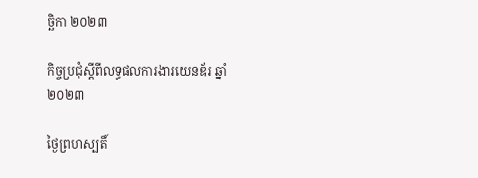ច្ឆិកា ២០២៣

កិច្ចប្រជុំស្តីពីលទ្ធផលការងារយេនឌ័រ ឆ្នាំ២០២៣

ថ្ងៃព្រហស្បតិ៍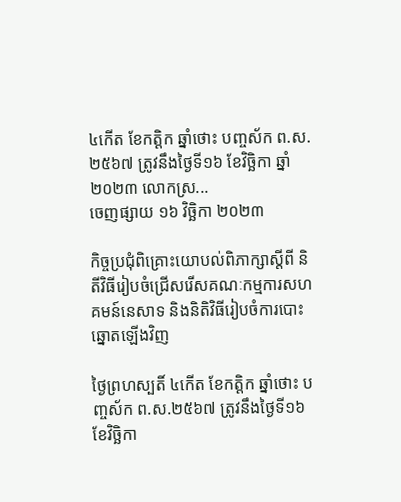៤កើត ខែកត្ដិក ឆ្នាំថោះ បញ្ចស័ក ព.ស.២៥៦៧ ត្រូវនឹងថ្ងៃទី១៦ ខែវិច្ឆិកា ឆ្នាំ២០២៣ លោកស្រ...
ចេញផ្សាយ ១៦ វិច្ឆិកា ២០២៣

កិច្ចប្រជុំពិគ្រោះយោបល់ពិភាក្សាស្តីពី និតីវិធីរៀបចំជ្រើសរើសគណៈកម្មការសហគមន៍នេសាទ និងនិតិវិធីរៀបចំការបោះឆ្នោតឡើងវិញ

ថ្ងៃព្រហស្បតិ៍ ៤កើត ខែកត្ដិក ឆ្នាំថោះ បញ្ចស័ក ព.ស.២៥៦៧ ត្រូវនឹងថ្ងៃទី១៦ ខែវិច្ឆិកា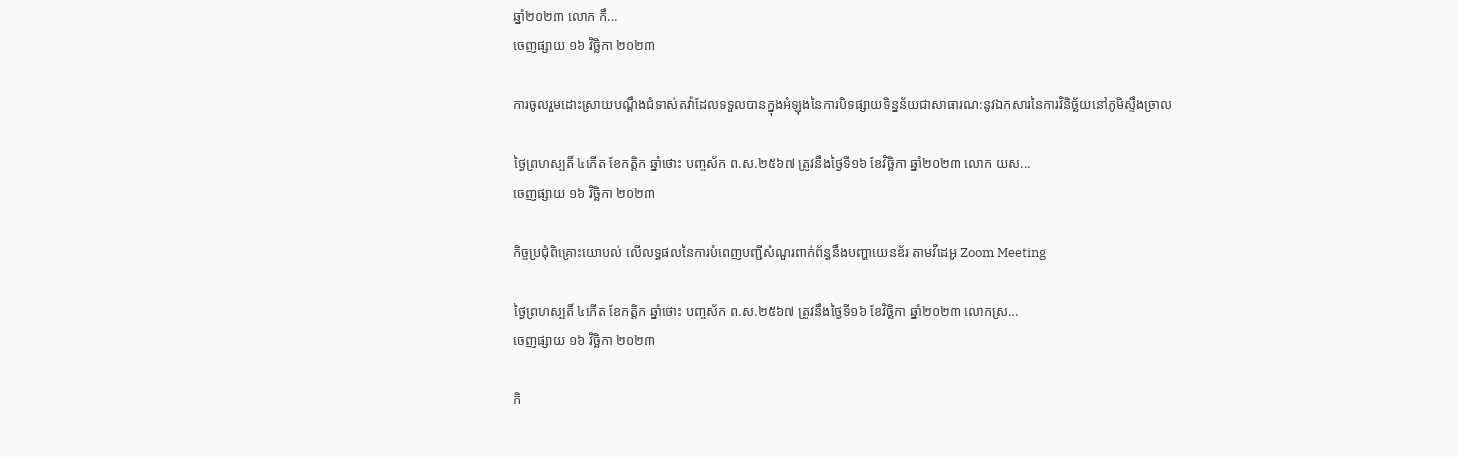ឆ្នាំ២០២៣ លោក កឹ...
ចេញផ្សាយ ១៦ វិច្ឆិកា ២០២៣

ការចូលរួមដោះស្រាយបណ្តឹងជំទាស់តវ៉ាដែលទទួលបានក្នុងអំឡុងនៃការបិទផ្សាយទិន្នន័យជាសាធារណ:នូវឯកសារនៃការវិនិច្ឆ័យនៅភូមិស្ទឹងច្រាល

ថ្ងៃព្រហស្បតិ៍ ៤កើត ខែកត្ដិក ឆ្នាំថោះ បញ្ចស័ក ព.ស.២៥៦៧ ត្រូវនឹងថ្ងៃទី១៦ ខែវិច្ឆិកា ឆ្នាំ២០២៣ លោក យស...
ចេញផ្សាយ ១៦ វិច្ឆិកា ២០២៣

កិច្ចប្រជុំពិគ្រោះយោបល់ លើលទ្ធផលនៃការបំពេញបញ្ជីសំណួរពាក់ព័ន្ធនឹងបញ្ហាយេនឌ័រ តាមវីដេអូ Zoom Meeting

ថ្ងៃព្រហស្បតិ៍ ៤កើត ខែកត្ដិក ឆ្នាំថោះ បញ្ចស័ក ព.ស.២៥៦៧ ត្រូវនឹងថ្ងៃទី១៦ ខែវិច្ឆិកា ឆ្នាំ២០២៣ លោកស្រ...
ចេញផ្សាយ ១៦ វិច្ឆិកា ២០២៣

កិ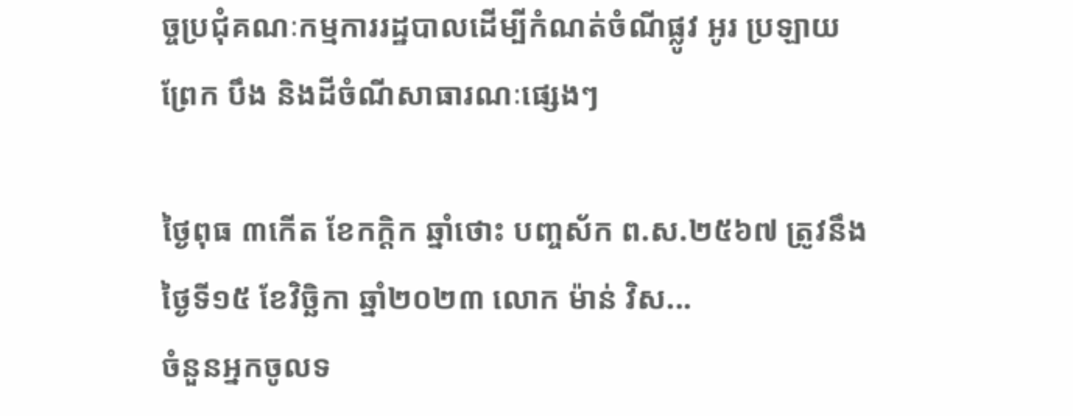ច្ចប្រជុំគណៈកម្មការរដ្ឋបាលដើម្បីកំណត់ចំណីផ្លូវ អូរ ប្រឡាយ ព្រែក បឹង និងដីចំណីសាធារណៈផ្សេងៗ

ថ្ងៃពុធ ៣កើត ខែកក្តិក ឆ្នាំថោះ បញ្ចស័ក ព.ស.២៥៦៧ ត្រូវនឹងថ្ងៃទី១៥ ខែវិច្ឆិកា ឆ្នាំ២០២៣ លោក ម៉ាន់ វិស...
ចំនួនអ្នកចូលទ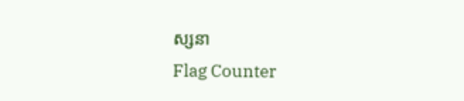ស្សនា
Flag Counter